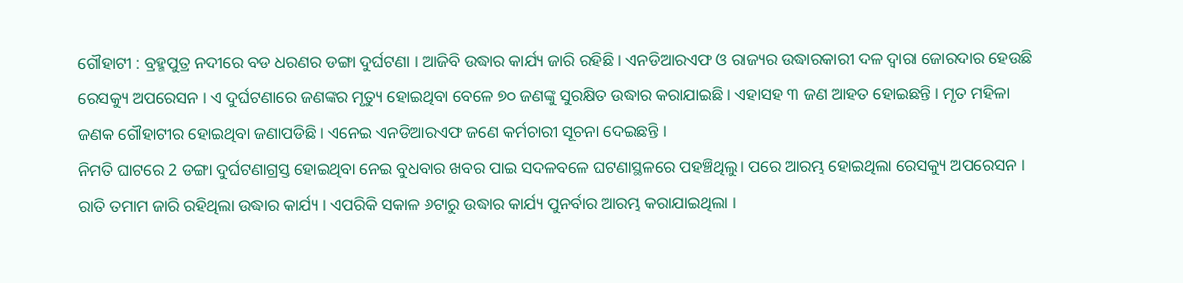ଗୌହାଟୀ : ବ୍ରହ୍ମପୁତ୍ର ନଦୀରେ ବଡ ଧରଣର ଡଙ୍ଗା ଦୁର୍ଘଟଣା । ଆଜିବି ଉଦ୍ଧାର କାର୍ଯ୍ୟ ଜାରି ରହିଛି । ଏନଡିଆରଏଫ ଓ ରାଜ୍ୟର ଉଦ୍ଧାରକାରୀ ଦଳ ଦ୍ବାରା ଜୋରଦାର ହେଉଛି ରେସକ୍ୟୁ ଅପରେସନ । ଏ ଦୁର୍ଘଟଣାରେ ଜଣଙ୍କର ମୃତ୍ୟୁ ହୋଇଥିବା ବେଳେ ୭୦ ଜଣଙ୍କୁ ସୁରକ୍ଷିତ ଉଦ୍ଧାର କରାଯାଇଛି । ଏହାସହ ୩ ଜଣ ଆହତ ହୋଇଛନ୍ତି । ମୃତ ମହିଳା ଜଣକ ଗୌହାଟୀର ହୋଇଥିବା ଜଣାପଡିଛି । ଏନେଇ ଏନଡିଆରଏଫ ଜଣେ କର୍ମଚାରୀ ସୂଚନା ଦେଇଛନ୍ତି ।
ନିମତି ଘାଟରେ 2 ଡଙ୍ଗା ଦୁର୍ଘଟଣାଗ୍ରସ୍ତ ହୋଇଥିବା ନେଇ ବୁଧବାର ଖବର ପାଇ ସଦଳବଳେ ଘଟଣାସ୍ଥଳରେ ପହଞ୍ଚିଥିଲୁ। ପରେ ଆରମ୍ଭ ହୋଇଥିଲା ରେସକ୍ୟୁ ଅପରେସନ । ରାତି ତମାମ ଜାରି ରହିଥିଲା ଉଦ୍ଧାର କାର୍ଯ୍ୟ । ଏପରିକି ସକାଳ ୬ଟାରୁ ଉଦ୍ଧାର କାର୍ଯ୍ୟ ପୁନର୍ବାର ଆରମ୍ଭ କରାଯାଇଥିଲା ।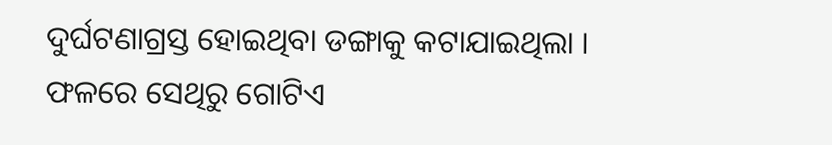ଦୁର୍ଘଟଣାଗ୍ରସ୍ତ ହୋଇଥିବା ଡଙ୍ଗାକୁ କଟାଯାଇଥିଲା । ଫଳରେ ସେଥିରୁ ଗୋଟିଏ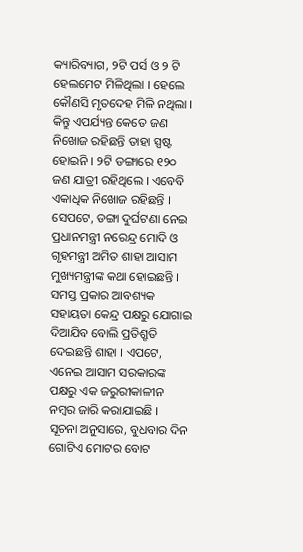କ୍ୟାରିବ୍ୟାଗ, ୨ଟି ପର୍ସ ଓ ୨ ଟି ହେଲମେଟ ମିଳିଥିଲା । ହେଲେ କୌଣସି ମୃତଦେହ ମିଳି ନଥିଲା । କିନ୍ତୁ ଏପର୍ଯ୍ୟନ୍ତ କେତେ ଜଣ ନିଖୋଜ ରହିଛନ୍ତି ତାହା ସ୍ପଷ୍ଟ ହୋଇନି । ୨ଟି ଡଙ୍ଗାରେ ୧୨୦ ଜଣ ଯାତ୍ରୀ ରହିଥିଲେ । ଏବେବି ଏକାଧିକ ନିଖୋଜ ରହିଛନ୍ତି ।
ସେପଟେ, ଡଙ୍ଗା ଦୁର୍ଘଟଣା ନେଇ ପ୍ରଧାନମନ୍ତ୍ରୀ ନରେନ୍ଦ୍ର ମୋଦି ଓ ଗୃହମନ୍ତ୍ରୀ ଅମିତ ଶାହା ଆସାମ ମୁଖ୍ୟମନ୍ତ୍ରୀଙ୍କ କଥା ହୋଇଛନ୍ତି । ସମସ୍ତ ପ୍ରକାର ଆବଶ୍ୟକ ସହାୟତା କେନ୍ଦ୍ର ପକ୍ଷରୁ ଯୋଗାଇ ଦିଆଯିବ ବୋଲି ପ୍ରତିଶ୍ରୃତି ଦେଇଛନ୍ତି ଶାହା । ଏପଟେ, ଏନେଇ ଆସାମ ସରକାରଙ୍କ ପକ୍ଷରୁ ଏକ ଜରୁରୀକାଳୀନ ନମ୍ବର ଜାରି କରାଯାଇଛି ।
ସୂଚନା ଅନୁସାରେ, ବୁଧବାର ଦିନ ଗୋଟିଏ ମୋଟର ବୋଟ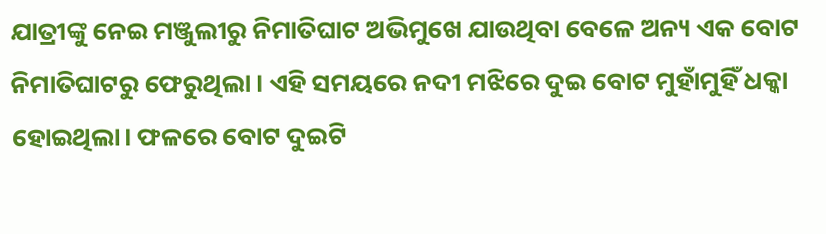ଯାତ୍ରୀଙ୍କୁ ନେଇ ମଞ୍ଜୁଲୀରୁ ନିମାତିଘାଟ ଅଭିମୁଖେ ଯାଉଥିବା ବେଳେ ଅନ୍ୟ ଏକ ବୋଟ ନିମାତିଘାଟରୁ ଫେରୁଥିଲା । ଏହି ସମୟରେ ନଦୀ ମଝିରେ ଦୁଇ ବୋଟ ମୁହାଁମୁହିଁ ଧକ୍କା ହୋଇଥିଲା। ଫଳରେ ବୋଟ ଦୁଇଟି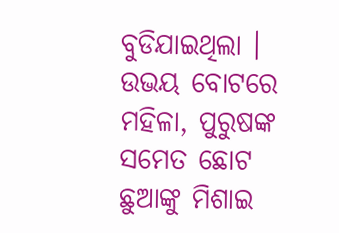ବୁଡିଯାଇଥିଲା । ଉଭୟ ବୋଟରେ ମହିଳା, ପୁରୁଷଙ୍କ ସମେତ ଛୋଟ ଛୁଆଙ୍କୁ ମିଶାଇ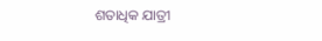ଶତାଧିକ ଯାତ୍ରୀ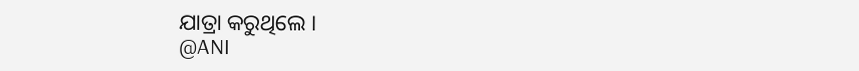ଯାତ୍ରା କରୁଥିଲେ ।
@ANI